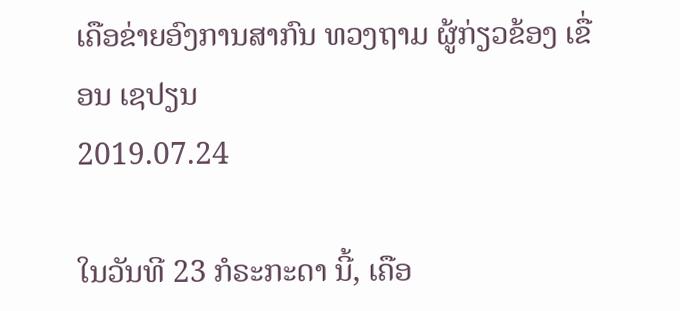ເຄືອຂ່າຍອົງການສາກົນ ທວງຖາມ ຜູ້ກ່ຽວຂ້ອງ ເຂື່ອນ ເຊປຽນ
2019.07.24

ໃນວັນທີ 23 ກໍຣະກະດາ ນີ້, ເຄືອ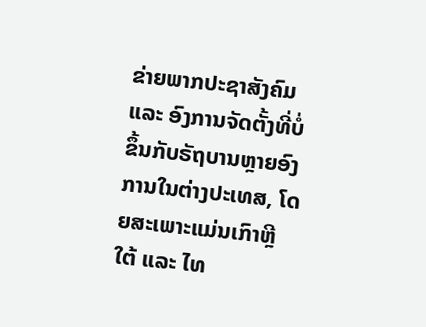ຂ່າຍພາກປະຊາສັງຄົມ ແລະ ອົງການຈັດຕັ້ງທີ່ບໍ່ຂຶ້ນກັບຣັຖບານຫຼາຍອົງການໃນຕ່າງປະເທສ, ໂດຍສະເພາະແມ່ນເກົາຫຼີໃຕ້ ແລະ ໄທ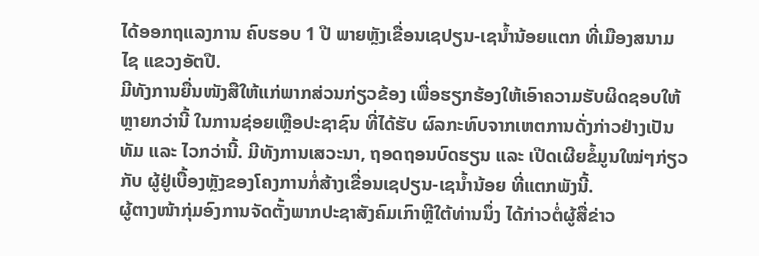ໄດ້ອອກຖແລງການ ຄົບຮອບ 1 ປີ ພາຍຫຼັງເຂື່ອນເຊປຽນ-ເຊນ້ຳນ້ອຍແຕກ ທີ່ເມືອງສນາມໄຊ ແຂວງອັຕປື.
ມີທັງການຍື່ນໜັງສືໃຫ້ແກ່ພາກສ່ວນກ່ຽວຂ້ອງ ເພື່ອຮຽກຮ້ອງໃຫ້ເອົາຄວາມຮັບຜິດຊອບໃຫ້ຫຼາຍກວ່ານີ້ ໃນການຊ່ອຍເຫຼືອປະຊາຊົນ ທີ່ໄດ້ຮັບ ຜົລກະທົບຈາກເຫຕການດັ່ງກ່າວຢ່າງເປັນທັມ ແລະ ໄວກວ່ານີ້. ມີທັງການເສວະນາ, ຖອດຖອນບົດຮຽນ ແລະ ເປີດເຜີຍຂໍ້ມູນໃໝ່ໆກ່ຽວກັບ ຜູ້ຢູ່ເບື້ອງຫຼັງຂອງໂຄງການກໍ່ສ້າງເຂື່ອນເຊປຽນ-ເຊນ້ຳນ້ອຍ ທີ່ແຕກພັງນີ້.
ຜູ້ຕາງໜ້າກຸ່ມອົງການຈັດຕັ້ງພາກປະຊາສັງຄົມເກົາຫຼີໃຕ້ທ່ານນຶ່ງ ໄດ້ກ່າວຕໍ່ຜູ້ສື່ຂ່າວ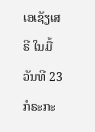ເອເຊັຽເສຣີ ໃນມື້ວັນທີ 23 ກໍຣະກະ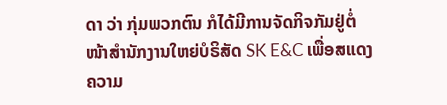ດາ ວ່າ ກຸ່ມພວກຕົນ ກໍໄດ້ມີການຈັດກິຈກັມຢູ່ຕໍ່ໜ້າສຳນັກງານໃຫຍ່ບໍຣິສັດ SK E&C ເພື່ອສແດງຄວາມ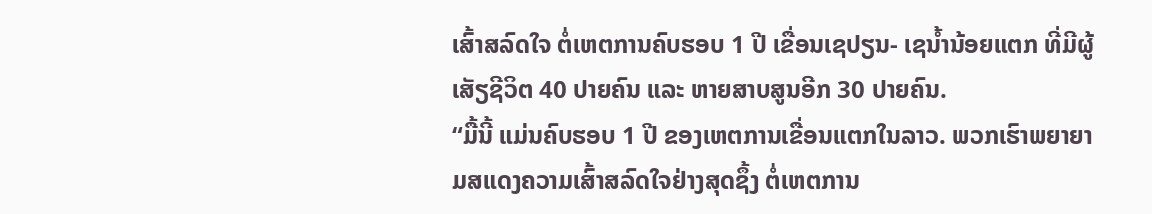ເສົ້າສລົດໃຈ ຕໍ່ເຫຕການຄົບຮອບ 1 ປີ ເຂື່ອນເຊປຽນ- ເຊນ້ຳນ້ອຍແຕກ ທີ່ມີຜູ້ເສັຽຊີວິຕ 40 ປາຍຄົນ ແລະ ຫາຍສາບສູນອີກ 30 ປາຍຄົນ.
“ມື້ນີ້ ແມ່ນຄົບຮອບ 1 ປີ ຂອງເຫຕການເຂື່ອນແຕກໃນລາວ. ພວກເຮົາພຍາຍາມສແດງຄວາມເສົ້າສລົດໃຈຢ່າງສຸດຊຶ້ງ ຕໍ່ເຫຕການ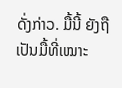ດັ່ງກ່າວ. ມື້ນີ້ ຍັງຖືເປັນມື້ທີ່ເໝາະ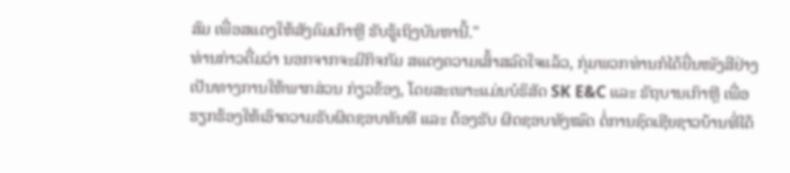ສົມ ເພື່ອສແດງໃຫ້ສັງຄົມເກົາຫຼີ ຮັບຮູ້ເຖິງບັນຫານີ້."
ທ່ານກ່າວຕື່ມວ່າ ນອກຈາກຈະມີກິຈກັມ ສແດງຄວາມເສົ້າສລົດໃຈແລ້ວ, ກຸ່ມພວກທ່ານກໍໄດ້ຍື່ນໜັງສືຢ່າງເປັນທາງການໃຫ້ພາກສ່ວນ ກ່ຽວຂ້ອງ, ໂດຍສະເພາະແມ່ນບໍຣິສັດ SK E&C ແລະ ຣັຖບານເກົາຫຼີ ເພື່ອຮຽກຮ້ອງໃຫ້ເອົາຄວາມຮັບຜິດຊອບທັນທີ ແລະ ຕ້ອງຮັບ ຜິດຊອບທັງໝົດ ຕໍ່ການຊົດເຊີຍຊາວບ້ານທີ່ໄດ້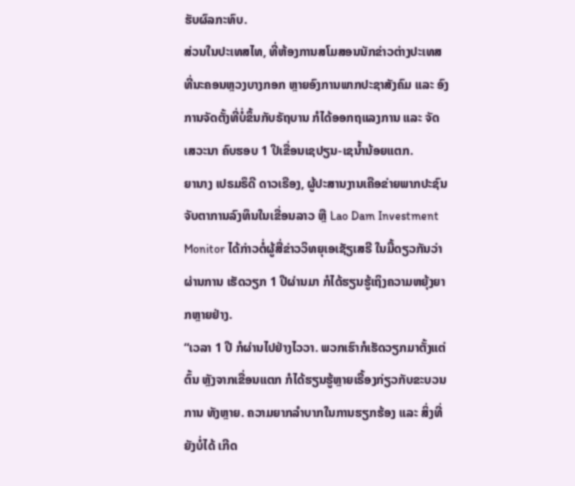ຮັບຜົລກະທົບ.
ສ່ວນໃນປະເທສໄທ, ທີ່ຫ້ອງການສໂມສອນນັກຂ່າວຕ່າງປະເທສ ທີ່ນະຄອນຫຼວງບາງກອກ ຫຼາຍອົງການພາກປະຊາສັງຄົມ ແລະ ອົງການຈັດຕັ້ງທີ່ບໍ່ຂຶ້ນກັບຣັຖບານ ກໍໄດ້ອອກຖແລງການ ແລະ ຈັດເສວະນາ ຄົບຮອບ 1 ປີເຂື່ອນເຊປຽນ-ເຊນ້ຳນ້ອຍແຕກ.
ຍານາງ ເປຣມຣຶດີ ດາວເຣືອງ, ຜູ້ປະສານງານເຄືອຂ່າຍພາກປະຊົນຈັບຕາການລົງທຶນໃນເຂື່ອນລາວ ຫຼື Lao Dam Investment Monitor ໄດ້ກ່າວຕໍ່ຜູ້ສື່ຂ່າວວິທຍຸເອເຊັຽເສຣີ ໃນມື້ດຽວກັນວ່າ ຜ່ານການ ເຮັດວຽກ 1 ປີຜ່ານມາ ກໍໄດ້ຮຽນຮູ້ເຖິງຄວາມຫຍຸ້ງຍາກຫຼາຍຢ່າງ.
“ເວລາ 1 ປີ ກໍຜ່ານໄປຢ່າງໄວວາ. ພວກເຮົາກໍເຮັດວຽກມາຕັ້ງແຕ່ຕົ້ນ ຫຼັງຈາກເຂື່ອນແຕກ ກໍໄດ້ຮຽນຮູ້ຫຼາຍເຣື້ອງກ່ຽວກັບຂະບວນການ ທັງຫຼາຍ. ຄວາມຍາກລຳບາກໃນການຮຽກຮ້ອງ ແລະ ສິ່ງທີ່ຍັງບໍ່ໄດ້ ເກີດ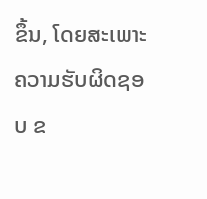ຂຶ້ນ, ໂດຍສະເພາະຄວາມຮັບຜິດຊອບ ຂ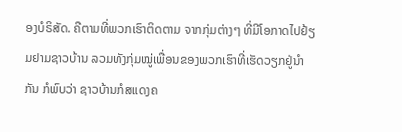ອງບໍຣິສັດ. ຄືຕາມທີ່ພວກເຮົາຕິດຕາມ ຈາກກຸ່ມຕ່າງໆ ທີ່ມີໂອກາດໄປຢ້ຽມຢາມຊາວບ້ານ ລວມທັງກຸ່ມໝູ່ເພື່ອນຂອງພວກເຮົາທີ່ເຮັດວຽກຢູ່ນຳກັນ ກໍພົບວ່າ ຊາວບ້ານກໍສແດງຄ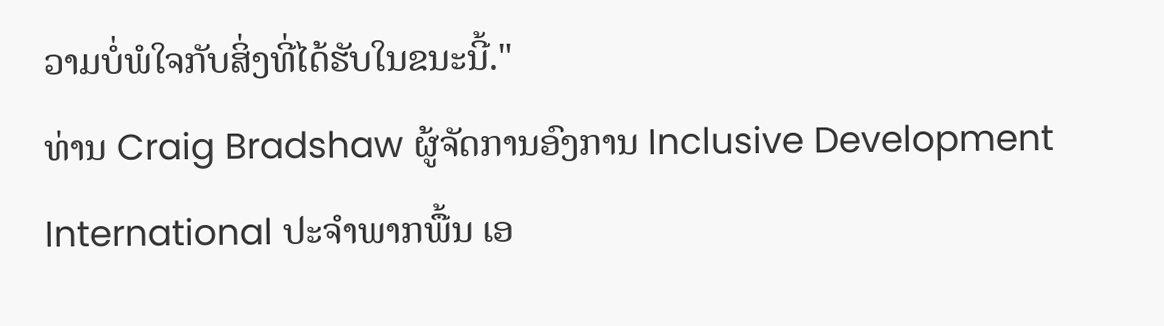ວາມບໍ່ພໍໃຈກັບສິ່ງທີ່ໄດ້ຮັບໃນຂນະນີ້."
ທ່ານ Craig Bradshaw ຜູ້ຈັດການອົງການ Inclusive Development International ປະຈຳພາກພື້ນ ເອ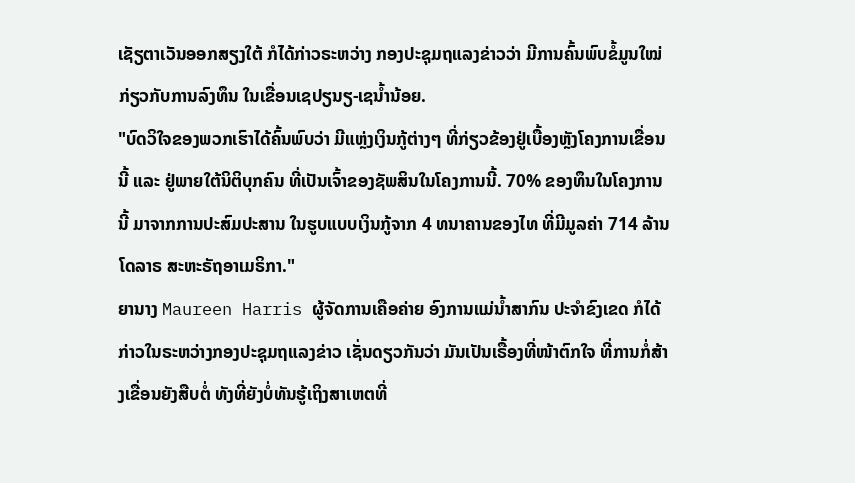ເຊັຽຕາເວັນອອກສຽງໃຕ້ ກໍໄດ້ກ່າວຣະຫວ່າງ ກອງປະຊຸມຖແລງຂ່າວວ່າ ມີການຄົ້ນພົບຂໍ້ມູນໃໝ່ ກ່ຽວກັບການລົງທຶນ ໃນເຂື່ອນເຊປຽນຽ-ເຊນ້ຳນ້ອຍ.
"ບົດວິໃຈຂອງພວກເຮົາໄດ້ຄົ້ນພົບວ່າ ມີແຫຼ່ງເງິນກູ້ຕ່າງໆ ທີ່ກ່ຽວຂ້ອງຢູ່ເບື້ອງຫຼັງໂຄງການເຂື່ອນນີ້ ແລະ ຢູ່ພາຍໃຕ້ນິຕິບຸກຄົນ ທີ່ເປັນເຈົ້າຂອງຊັພສິນໃນໂຄງການນີ້. 70% ຂອງທຶນໃນໂຄງການນີ້ ມາຈາກການປະສົມປະສານ ໃນຮູບແບບເງິນກູ້ຈາກ 4 ທນາຄານຂອງໄທ ທີ່ມີມູລຄ່າ 714 ລ້ານໂດລາຣ ສະຫະຣັຖອາເມຣິກາ."
ຍານາງ Maureen Harris ຜູ້ຈັດການເຄືອຄ່າຍ ອົງການແມ່ນ້ຳສາກົນ ປະຈຳຂົງເຂດ ກໍໄດ້ກ່າວໃນຣະຫວ່າງກອງປະຊຸມຖແລງຂ່າວ ເຊັ່ນດຽວກັນວ່າ ມັນເປັນເຣື້ອງທີ່ໜ້າຕົກໃຈ ທີ່ການກໍ່ສ້າງເຂື່ອນຍັງສືບຕໍ່ ທັງທີ່ຍັງບໍ່ທັນຮູ້ເຖິງສາເຫຕທີ່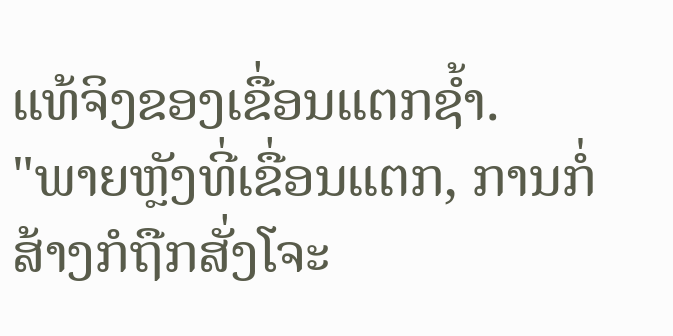ແທ້ຈິງຂອງເຂື່ອນແຕກຊ້ຳ.
"ພາຍຫຼັງທີ່ເຂື່ອນແຕກ, ການກໍ່ສ້າງກໍຖືກສັ່ງໂຈະ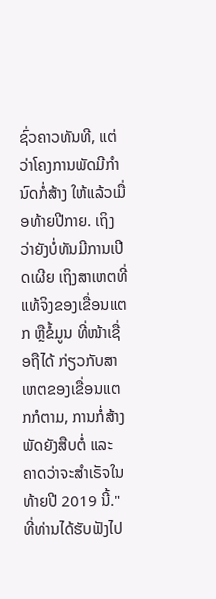ຊົ່ວຄາວທັນທີ, ແຕ່ວ່າໂຄງການພັດມີກຳນົດກໍ່ສ້າງ ໃຫ້ແລ້ວເມື່ອທ້າຍປີກາຍ. ເຖິງວ່າຍັງບໍ່ທັນມີການເປີດເຜີຍ ເຖິງສາເຫຕທີ່ແທ້ຈິງຂອງເຂື່ອນແຕກ ຫຼືຂໍ້ມູນ ທີ່ໜ້າເຊື່ອຖືໄດ້ ກ່ຽວກັບສາເຫຕຂອງເຂື່ອນແຕກກໍຕາມ, ການກໍ່ສ້າງພັດຍັງສືບຕໍ່ ແລະ ຄາດວ່າຈະສຳເຣັຈໃນທ້າຍປີ 2019 ນີ້."
ທີ່ທ່ານໄດ້ຮັບຟັງໄປ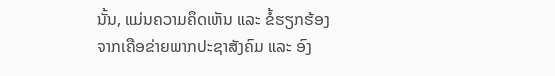ນັ້ນ, ແມ່ນຄວາມຄຶດເຫັນ ແລະ ຂໍ້ຮຽກຮ້ອງຈາກເຄືອຂ່າຍພາກປະຊາສັງຄົມ ແລະ ອົງ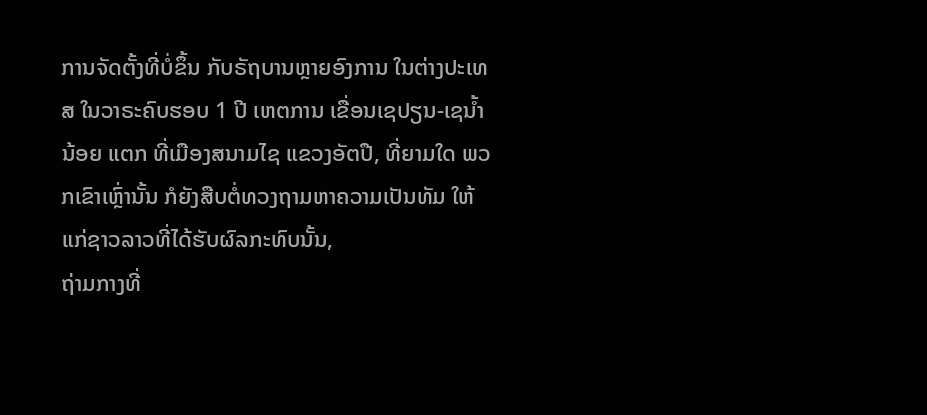ການຈັດຕັ້ງທີ່ບໍ່ຂຶ້ນ ກັບຣັຖບານຫຼາຍອົງການ ໃນຕ່າງປະເທສ ໃນວາຣະຄົບຮອບ 1 ປີ ເຫຕການ ເຂື່ອນເຊປຽນ-ເຊນ້ຳນ້ອຍ ແຕກ ທີ່ເມືອງສນາມໄຊ ແຂວງອັຕປື, ທີ່ຍາມໃດ ພວກເຂົາເຫຼົ່ານັ້ນ ກໍຍັງສືບຕໍ່ທວງຖາມຫາຄວາມເປັນທັມ ໃຫ້ແກ່ຊາວລາວທີ່ໄດ້ຮັບຜົລກະທົບນັ້ນ,
ຖ່າມກາງທີ່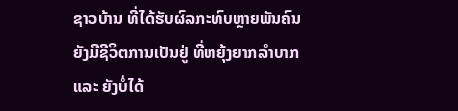ຊາວບ້ານ ທີ່ໄດ້ຮັບຜົລກະທົບຫຼາຍພັນຄົນ ຍັງມີຊີວິຕການເປັນຢູ່ ທີ່ຫຍຸ້ງຍາກລຳບາກ ແລະ ຍັງບໍ່ໄດ້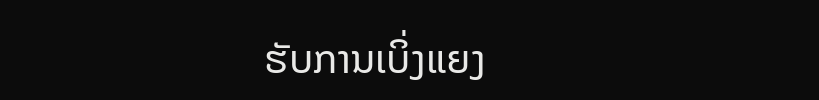ຮັບການເບິ່ງແຍງ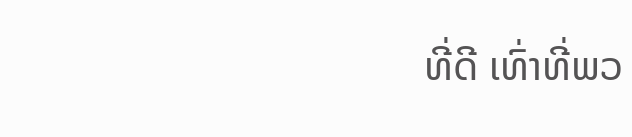ທີ່ດີ ເທົ່າທີ່ພວ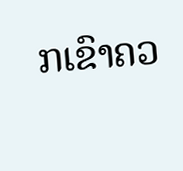ກເຂົາຄວ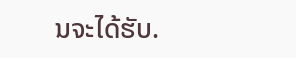ນຈະໄດ້ຮັບ.